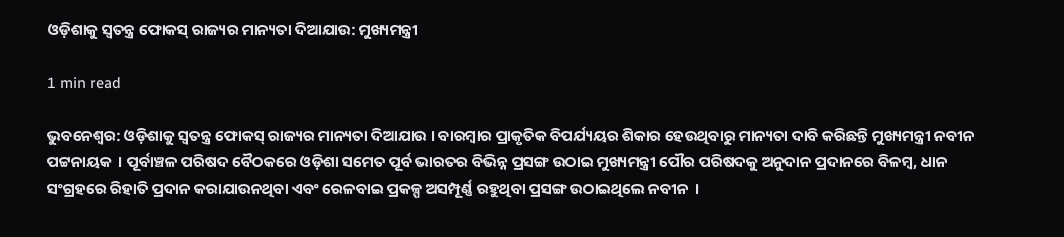ଓଡ଼ିଶାକୁ ସ୍ୱତନ୍ତ୍ର ଫୋକସ୍ ରାଜ୍ୟର ମାନ୍ୟତା ଦିଆଯାଉ: ମୁଖ୍ୟମନ୍ତ୍ରୀ

1 min read

ଭୁବନେଶ୍ୱର: ଓଡ଼ିଶାକୁ ସ୍ୱତନ୍ତ୍ର ଫୋକସ୍ ରାଜ୍ୟର ମାନ୍ୟତା ଦିଆଯାଉ । ବାରମ୍ବାର ପ୍ରାକୃତିକ ବିପର୍ଯ୍ୟୟର ଶିକାର ହେଉଥିବାରୁ ମାନ୍ୟତା ଦାବି କରିଛନ୍ତି ମୁଖ୍ୟମନ୍ତ୍ରୀ ନବୀନ ପଟ୍ଟନାୟକ  । ପୂର୍ବାଞ୍ଚଳ ପରିଷଦ ବୈଠକରେ ଓଡ଼ିଶା ସମେତ ପୂର୍ବ ଭାରତର ବିଭିନ୍ନ ପ୍ରସଙ୍ଗ ଉଠାଇ ମୁଖ୍ୟମନ୍ତ୍ରୀ ପୌର ପରିଷଦକୁ ଅନୁଦାନ ପ୍ରଦାନରେ ବିଳମ୍ବ, ଧାନ ସଂଗ୍ରହରେ ରିହାତି ପ୍ରଦାନ କରାଯାଉନଥିବା ଏବଂ ରେଳବାଇ ପ୍ରକଳ୍ପ ଅସମ୍ପୂର୍ଣ୍ଣ ରହୁଥିବା ପ୍ରସଙ୍ଗ ଉଠାଇଥିଲେ ନବୀନ  ।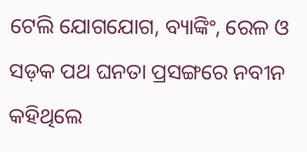ଟେଲି ଯୋଗଯୋଗ, ବ୍ୟାଙ୍କିଂ, ରେଳ ଓ ସଡ଼କ ପଥ ଘନତା ପ୍ରସଙ୍ଗରେ ନବୀନ କହିଥିଲେ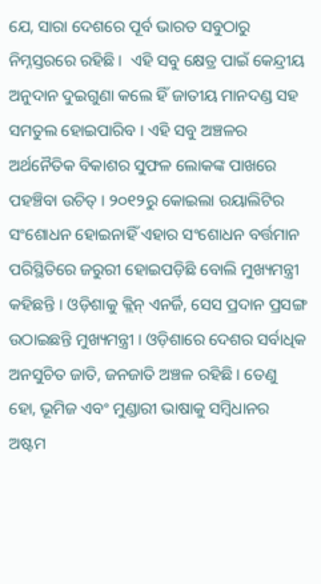ଯେ, ସାରା ଦେଶରେ ପୂର୍ବ ଭାରତ ସବୁଠାରୁ ନିମ୍ନସ୍ତରରେ ରହିଛି ।  ଏହି ସବୁ କ୍ଷେତ୍ର ପାଇଁ କେନ୍ଦ୍ରୀୟ ଅନୁଦାନ ଦୁଇଗୁଣା କଲେ ହିଁ ଜାତୀୟ ମାନଦଣ୍ଡ ସହ ସମତୁଲ ହୋଇପାରିବ । ଏହି ସବୁ ଅଞ୍ଚଳର ଅର୍ଥନୈତିକ ବିକାଶର ସୁଫଳ ଲୋକଙ୍କ ପାଖରେ ପହଞ୍ଚିବା ଉଚିତ୍ । ୨୦୧୨ରୁ କୋଇଲା ରୟାଲିଟିର ସଂଶୋଧନ ହୋଇନାହିଁ ଏହାର ସଂଶୋଧନ ବର୍ତ୍ତମାନ ପରିସ୍ଥିତିରେ ଜରୁରୀ ହୋଇପଡ଼ିଛି ବୋଲି ମୁଖ୍ୟମନ୍ତ୍ରୀ କହିଛନ୍ତି । ଓଡ଼ିଶାକୁ କ୍ଲିନ୍ ଏନର୍ଜି, ସେସ ପ୍ରଦାନ ପ୍ରସଙ୍ଗ ଉଠାଇଛନ୍ତି ମୁଖ୍ୟମନ୍ତ୍ରୀ । ଓଡ଼ିଶାରେ ଦେଶର ସର୍ବାଧିକ ଅନସୁଚିତ ଜାତି, ଜନଜାତି ଅଞ୍ଚଳ ରହିଛି । ତେଣୁ ହୋ, ଭୂମିଜ ଏବଂ ମୁଣ୍ଡାରୀ ଭାଷାକୁ ସମ୍ବିଧାନର ଅଷ୍ଟମ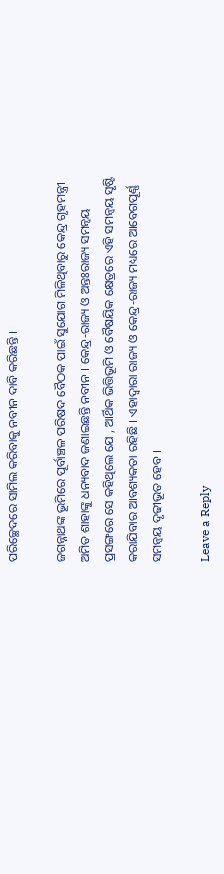ପରିଚ୍ଛେଦରେ ସାମିଲ କରିବାକୁ ନବୀନ ଦାବି କରିଛନ୍ତି ।

ଜଗନ୍ନାଥଙ୍କ ଭୂମିରେ ପୂର୍ବାଞ୍ଚଳ ପରିଷଦ ବୈଠକ ପାଇଁ ସୁଯୋଗ ମିଳିଥିବାରୁ କେନ୍ଦ୍ର ଗୃହମନ୍ତ୍ରୀ ଅମିତ ଶାହାଙ୍କୁ ଧନ୍ୟବାଦ ଜଣାଇଛନ୍ତି ନବୀନ । କେନ୍ଦ୍ର-ରାଜ୍ୟ ଓ ଅନ୍ତଃରାଜ୍ୟ ସମନ୍ୱୟ ପ୍ରସଙ୍ଗରେ ସେ କହିଥିଲେ ଯେ , ଆର୍ଥିକ ଭିତ୍ତିଭୂମି ଓ ବୈଷୟିକ କ୍ଷେତ୍ରରେ ଏହି ସମନ୍ୱୟ ସୃଷ୍ଟି କରାଯିବାର ଆବଶ୍ୟକତା ରହିଛି । ଏହାଦ୍ୱାରା ରାଜ୍ୟ ଓ କେନ୍ଦ୍ର-ରାଜ୍ୟ ମଧ୍ୟରେ ଆବେଗପୂର୍ଣ୍ଣ ସମନ୍ୱୟ ଦୃଢୀଭୂତ ହେବ ।

Leave a Reply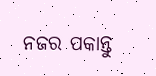ନଜର ପକାନ୍ତୁ